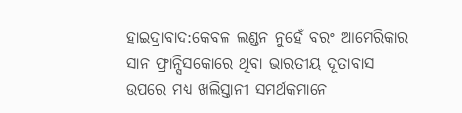ହାଇଦ୍ରାବାଦ:କେବଳ ଲଣ୍ଡନ ନୁହେଁ ବରଂ ଆମେରିକାର ସାନ ଫ୍ରାନ୍ସିସକୋରେ ଥିବା ଭାରତୀୟ ଦୂତାବାସ ଉପରେ ମଧ୍ୟ ଖଲିସ୍ତାନୀ ସମର୍ଥକମାନେ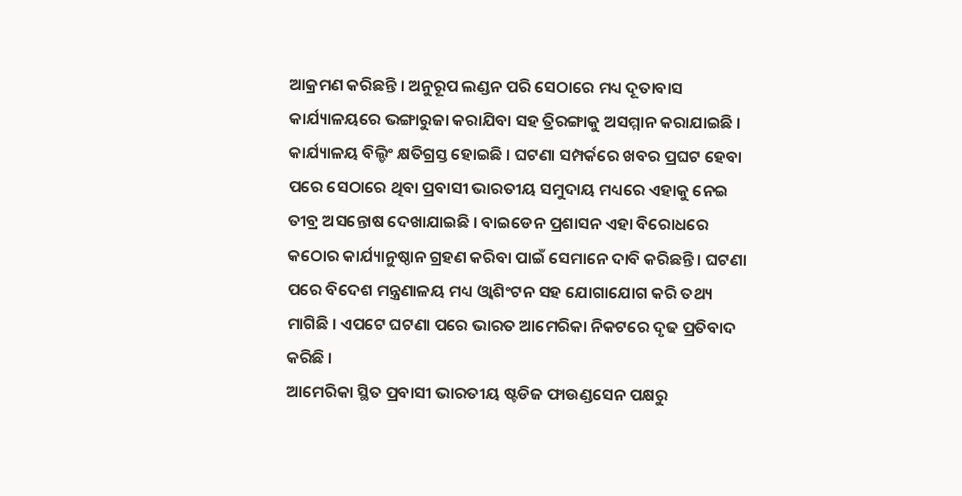ଆକ୍ରମଣ କରିଛନ୍ତି । ଅନୁରୂପ ଲଣ୍ଡନ ପରି ସେଠାରେ ମଧ୍ୟ ଦୂତାବାସ କାର୍ଯ୍ୟାଳୟରେ ଭଙ୍ଗାରୁଜା କରାଯିବା ସହ ତ୍ରିରଙ୍ଗାକୁ ଅସମ୍ମାନ କରାଯାଇଛି । କାର୍ଯ୍ୟାଳୟ ବିଲ୍ଡିଂ କ୍ଷତିଗ୍ରସ୍ତ ହୋଇଛି । ଘଟଣା ସମ୍ପର୍କରେ ଖବର ପ୍ରଘଟ ହେବା ପରେ ସେଠାରେ ଥିବା ପ୍ରବାସୀ ଭାରତୀୟ ସମୁଦାୟ ମଧ୍ୟରେ ଏହାକୁ ନେଇ ତୀବ୍ର ଅସନ୍ତୋଷ ଦେଖାଯାଇଛି । ବାଇଡେନ ପ୍ରଶାସନ ଏହା ବିରୋଧରେ କଠୋର କାର୍ଯ୍ୟାନୁଷ୍ଠାନ ଗ୍ରହଣ କରିବା ପାଇଁ ସେମାନେ ଦାବି କରିଛନ୍ତି । ଘଟଣା ପରେ ବିଦେଶ ମନ୍ତ୍ରଣାଳୟ ମଧ୍ୟ ଓ୍ବାଶିଂଟନ ସହ ଯୋଗାଯୋଗ କରି ତଥ୍ୟ ମାଗିଛି । ଏପଟେ ଘଟଣା ପରେ ଭାରତ ଆମେରିକା ନିକଟରେ ଦୃଢ ପ୍ରତିବାଦ କରିଛି ।
ଆମେରିକା ସ୍ଥିତ ପ୍ରବାସୀ ଭାରତୀୟ ଷ୍ଟଡିଜ ଫାଉଣ୍ଡସେନ ପକ୍ଷରୁ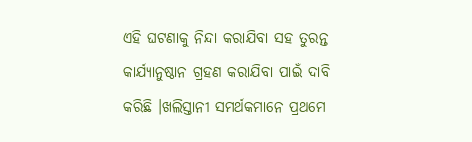ଏହି ଘଟଣାକୁ ନିନ୍ଦା କରାଯିବା ସହ ତୁରନ୍ତ କାର୍ଯ୍ୟାନୁଷ୍ଠାନ ଗ୍ରହଣ କରାଯିବା ପାଇଁ ଦାବି କରିଛି ।ଖଲିସ୍ତାନୀ ସମର୍ଥକମାନେ ପ୍ରଥମେ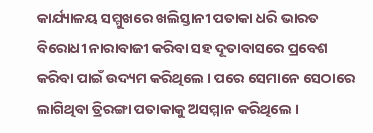କାର୍ଯ୍ୟାଳୟ ସମ୍ମୁଖରେ ଖଲିସ୍ତାନୀ ପତାକା ଧରି ଭାରତ ବିରୋଧୀ ନାରାବାଜୀ କରିବା ସହ ଦୂତାବାସରେ ପ୍ରବେଶ କରିବା ପାଇଁ ଉଦ୍ୟମ କରିଥିଲେ । ପରେ ସେମାନେ ସେଠାରେ ଲାଗିଥିବା ତ୍ରିରଙ୍ଗା ପତାକାକୁ ଅସମ୍ମାନ କରିଥିଲେ ।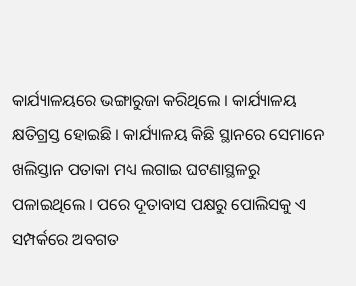କାର୍ଯ୍ୟାଳୟରେ ଭଙ୍ଗାରୁଜା କରିଥିଲେ । କାର୍ଯ୍ୟାଳୟ କ୍ଷତିଗ୍ରସ୍ତ ହୋଇଛି । କାର୍ଯ୍ୟାଳୟ କିଛି ସ୍ଥାନରେ ସେମାନେ ଖଲିସ୍ତାନ ପତାକା ମଧ୍ୟ ଲଗାଇ ଘଟଣାସ୍ଥଳରୁ ପଳାଇଥିଲେ । ପରେ ଦୂତାବାସ ପକ୍ଷରୁ ପୋଲିସକୁ ଏ ସମ୍ପର୍କରେ ଅବଗତ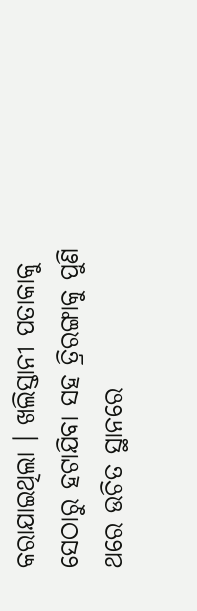କରାଯାଇଥିଲା । ଖଲିସ୍ତାନୀ ପତାକାକୁ ସେଠାରୁ ହଟାଯିବା ସହ ତ୍ରିରଙ୍ଗାକୁ ପୁଣି ଥରେ ଉଚିତ ସ୍ଥାନରେ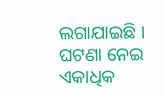ଲଗାଯାଇଛି । ଘଟଣା ନେଇ ଏକାଧିକ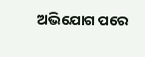ଅଭିଯୋଗ ପରେ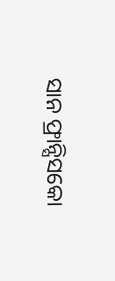ସାନ ଫ୍ରାନ୍ସିସକୋ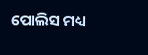ପୋଲିସ ମଧ୍ୟ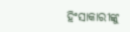ହିଂସାକାରୀଙ୍କୁ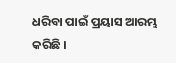ଧରିବା ପାଇଁ ପ୍ରୟାସ ଆରମ୍ଭ କରିଛି ।